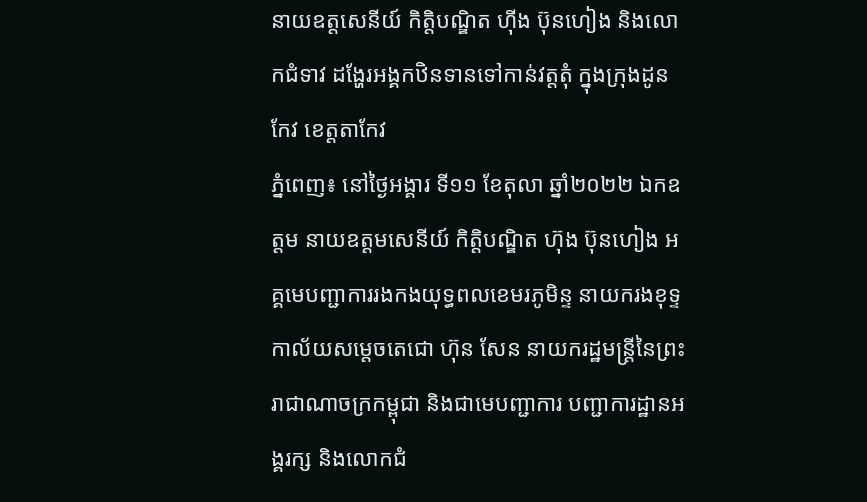នាយឧត្តសេនីយ៍ កិត្តិបណ្ឌិត ហ៊ីង ប៊ុនហៀង និងលោកជំទាវ ដង្ហែរអង្គកឋិនទានទៅកាន់វត្តតុំ ក្នុងក្រុងដូនកែវ ខេត្តតាកែវ
ភ្នំពេញ៖ នៅថ្ងៃអង្គារ ទី១១ ខែតុលា ឆ្នាំ២០២២ ឯកឧត្តម នាយឧត្តមសេនីយ៍ កិត្តិបណ្ឌិត ហ៊ុង ប៊ុនហៀង អគ្គមេបញ្ជាការរងកងយុទ្ធពលខេមរភូមិន្ទ នាយករងខុទ្ទកាល័យសម្តេចតេជោ ហ៊ុន សែន នាយករដ្ឋមន្រ្តីនៃព្រះរាជាណាចក្រកម្ពុជា និងជាមេបញ្ជាការ បញ្ជាការដ្ឋានអង្គរក្ស និងលោកជំ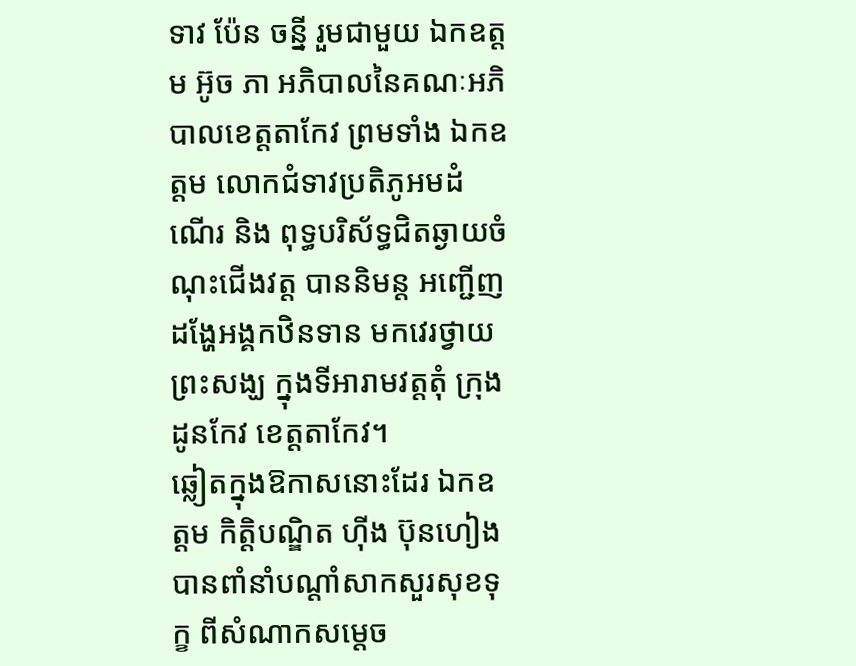ទាវ ប៉ែន ចន្នី រួមជាមួយ ឯកឧត្តម អ៊ូច ភា អភិបាលនៃគណៈអភិបាលខេត្តតាកែវ ព្រមទាំង ឯកឧត្តម លោកជំទាវប្រតិភូអមដំណើរ និង ពុទ្ធបរិស័ទ្ធជិតឆ្ងាយចំណុះជើងវត្ត បាននិមន្ត អញ្ជើញដង្ហែអង្គកឋិនទាន មកវេរថ្វាយព្រះសង្ឃ ក្នុងទីអារាមវត្តតុំ ក្រុងដូនកែវ ខេត្តតាកែវ។
ឆ្លៀតក្នុងឱកាសនោះដែរ ឯកឧត្តម កិត្តិបណ្ឌិត ហ៊ីង ប៊ុនហៀង បានពាំនាំបណ្ដាំសាកសួរសុខទុក្ខ ពីសំណាកសម្ដេច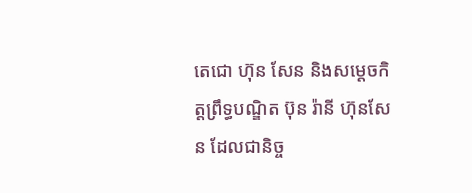តេជោ ហ៊ុន សែន និងសម្ដេចកិត្តព្រឹទ្ធបណ្ឌិត ប៊ុន រ៉ានី ហ៊ុនសែន ដែលជានិច្ច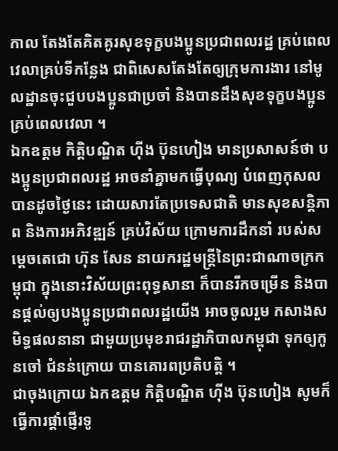កាល តែងតែគិតគូរសុខទុក្ខបងប្អូនប្រជាពលរដ្ឋ គ្រប់ពេលវេលាគ្រប់ទីកន្លែង ជាពិសេសតែងតែឲ្យក្រុមការងារ នៅមូលដ្ឋានចុះជួបបងប្អូនជាប្រចាំ និងបានដឹងសុខទុក្ខបងប្អូនគ្រប់ពេលវេលា ។
ឯកឧត្តម កិត្តិបណ្ឌិត ហ៊ីង ប៊ុនហៀង មានប្រសាសន៍ថា បងប្អូនប្រជាពលរដ្ឋ អាចនាំគ្នាមកធ្វើបុណ្យ បំពេញកុសល បានដូចថ្ងៃនេះ ដោយសារតែប្រទេសជាតិ មានសុខសន្តិភាព និងការអភិវឌ្ឍន៍ គ្រប់វិស័យ ក្រោមការដឹកនាំ របស់សម្តេចតេជោ ហ៊ុន សែន នាយករដ្ឋមន្ត្រីនៃព្រះជាណាចក្រកម្ពុជា ក្នុងនោះវិស័យព្រះពុទ្ធសានា ក៏បានរីកចម្រើន និងបានផ្តល់ឲ្យបងប្អូនប្រជាពលរដ្ឋយើង អាចចូលរួម កសាងសមិទ្ធផលនានា ជាមួយប្រមុខរាជរដ្ឋាភិបាលកម្ពុជា ទុកឲ្យកូនចៅ ជំនន់ក្រោយ បានគោរពប្រតិបត្តិ ។
ជាចុងក្រោយ ឯកឧត្តម កិត្តិបណ្ឌិត ហ៊ីង ប៊ុនហៀង សូមក៏ធ្វើការផ្តាំផ្ញើរទូ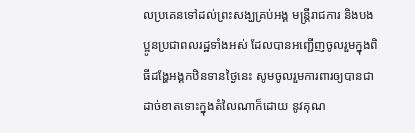លប្រគេនទៅដល់ព្រះសង្ឃគ្រប់អង្គ មន្ត្រីរាជការ និងបងប្អូនប្រជាពលរដ្ឋទាំងអស់ ដែលបានអញ្ជើញចូលរួមក្នុងពិធីដង្ហែអង្គកឋិនទានថ្ងៃនេះ សូមចូលរួមការពារឲ្យបានជាដាច់ខាតទោះក្នុងតំលៃណាក៏ដោយ នូវគុណ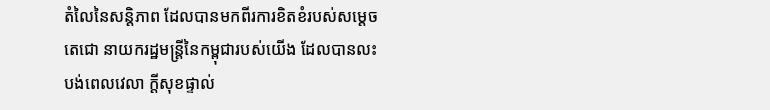តំលៃនៃសន្តិភាព ដែលបានមកពីរការខិតខំរបស់សម្តេចតេជោ នាយករដ្ឋមន្ត្រីនៃកម្ពុជារបស់យើង ដែលបានលះបង់ពេលវេលា ក្តីសុខផ្ទាល់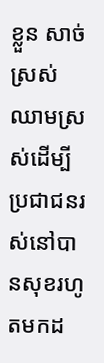ខ្លួន សាច់ស្រស់ ឈាមស្រស់ដើម្បីប្រជាជនរស់នៅបានសុខរហូតមកដ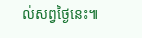ល់សព្វថ្ងៃនេះ៕